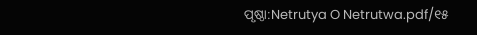ପୃଷ୍ଠା:Netrutya O Netrutwa.pdf/୧୫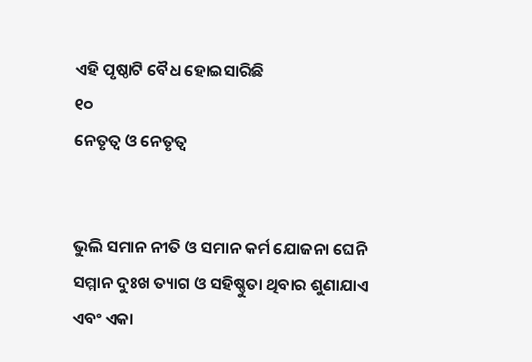ଏହି ପୃଷ୍ଠାଟି ବୈଧ ହୋଇସାରିଛି
୧୦
ନେତୃତ୍ୱ ଓ ନେତୃତ୍ୱ


ଭୁଲି ସମାନ ନୀତି ଓ ସମାନ କର୍ମ ଯୋଜନା ଘେନି ସମ୍ମାନ ଦୁଃଖ ତ୍ୟାଗ ଓ ସ‌ହିଷ୍ଣୁତା ଥିବାର ଶୁଣାଯାଏ ଏବଂ ଏକା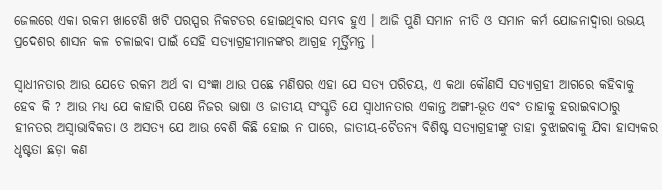ଜେଲରେ ଏକା ରକମ ଖାଟେଣି ଖଟି ପରସ୍ପର ନିକଟତର ହୋଇଥିବାର ସମ୍ଭବ ହୁଏ । ଆଜି ପୁଣି ସମାନ ନୀତି ଓ ସମାନ କର୍ମ ଯୋଜନାଦ୍ୱାରା ଉଭୟ ପ୍ରଦେଶର ଶାସନ କଳ ଚଳାଇବା ପାଇଁ ସେହି ସତ୍ୟାଗ୍ରହୀମାନଙ୍କର ଆଗ୍ରହ ମୂର୍ତ୍ତିମନ୍ତ ।

ସ୍ୱାଧୀନତାର ଆଉ ଯେତେ ରକମ ଅର୍ଥ ବା ସଂଜ୍ଞା ଥାଉ ପଛେ ମଣିଷର ଏହା ଯେ ସତ୍ୟ ପରିଚୟ, ଏ କଥା କୌଣସି ସତ୍ୟାଗ୍ରହୀ ଆଗରେ କ‌ହିବାକୁ ହେବ କି ? ଆଉ ମ‌ଧ୍ୟ ଯେ କାହାରି ପକ୍ଷେ ନିଜର ଭାଷା ଓ ଜାତୀୟ ସଂସ୍କୃତି ଯେ ସ୍ୱାଧୀନତାର ଏକାନ୍ତ ଅ‌ଙ୍ଗୀ-ଭୂତ ଏବଂ ତାହାକୁ ହରାଇବାଠାରୁ ହୀନତର ଅସ୍ୱାଭାବିକତା ଓ ଅସତ୍ୟ ଯେ ଆଉ ବେଶି କିଛି ହୋଇ ନ ପାରେ, ଜାତୀୟ-ଚୈତନ୍ୟ ବିଶିଷ୍ଟ ସତ୍ୟାଗ୍ରହୀଙ୍କୁ ତାହା ବୁଝାଇବାକୁ ଯିବା ହାସ୍ୟକର ଧୃଷ୍ଟତା ଛଡ଼ା କଣ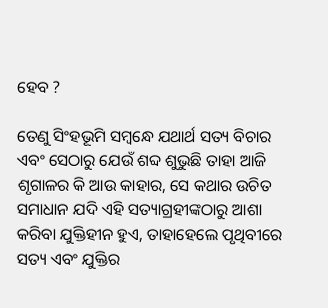ହେବ ?

ତେଣୁ ସିଂହଭୂମି ସମ୍ବନ୍ଧେ ଯଥାର୍ଥ ସତ୍ୟ ବିଚାର ଏବଂ ସେଠାରୁ ଯେଉଁ ଶବ୍ଦ ଶୁଭୁଛି ତାହା ଆଜି ଶୃଗାଳର କି ଆଉ କାହାର, ସେ କଥାର ଉଚିତ ସମାଧାନ ଯଦି ଏହି ସତ୍ୟାଗ୍ରହୀଙ୍କଠାରୁ ଆଶା କରିବା ଯୁକ୍ତିହୀନ ହୁଏ, ତାହାହେଲେ ପୃଥିବୀରେ ସତ୍ୟ ଏବଂ ଯୁକ୍ତିର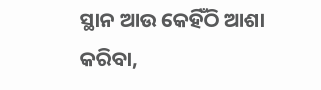ସ୍ଥାନ ଆଉ କେହିଁଠି ଆଶା କରିବା,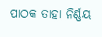ପାଠକ ତାହା ନିର୍ଣ୍ଣୟ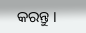କରନ୍ତୁ ।